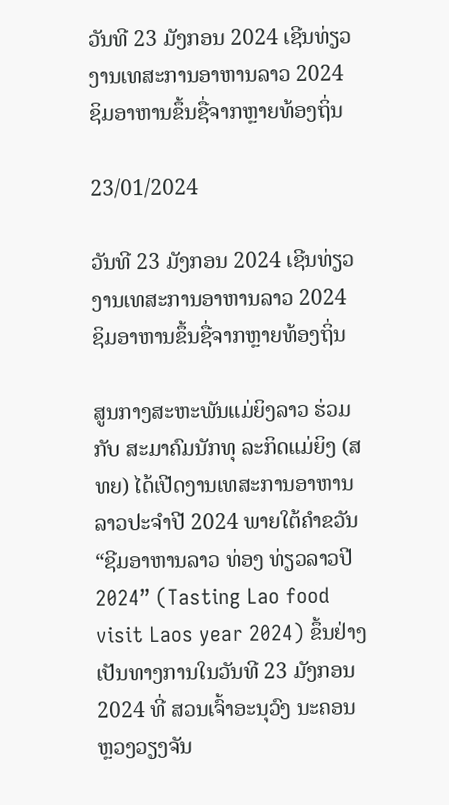ວັນທີ 23 ມັງກອນ 2024 ເຊີນທ່ຽວງານເທສະການອາຫານລາວ 2024 ຊິມອາຫານຂຶ້ນຊື່ຈາກຫຼາຍທ້ອງຖິ່ນ

23/01/2024

ວັນທີ 23 ມັງກອນ 2024 ເຊີນທ່ຽວງານເທສະການອາຫານລາວ 2024 ຊິມອາຫານຂຶ້ນຊື່ຈາກຫຼາຍທ້ອງຖິ່ນ

ສູນກາງສະຫະພັນແມ່ຍິງລາວ ຮ່ວມກັບ ສະມາຄົມນັກທຸ ລະກິດແມ່ຍິງ (ສທຍ) ໄດ້ເປີດງານເທສະການອາຫານລາວປະຈໍາປີ 2024 ພາຍໃຕ້ຄໍາຂວັນ “ຊີມອາຫານລາວ ທ່ອງ ທ່ຽວລາວປີ 2024” (Tasting Lao food visit Laos year 2024) ຂຶ້ນຢ່າງເປັນທາງການໃນວັນທີ 23 ມັງກອນ 2024 ທີ່ ສວນເຈົ້າອະນຸວົງ ນະຄອນຫຼວງວຽງຈັນ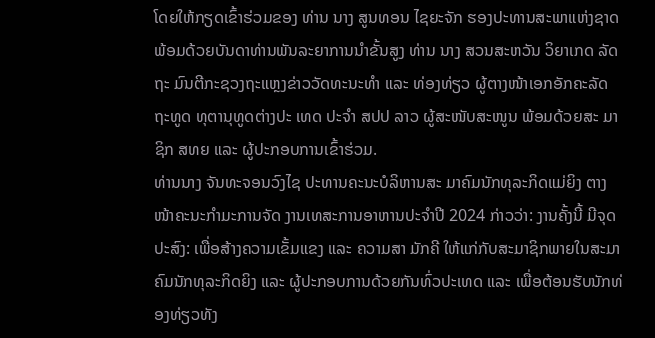ໂດຍໃຫ້ກຽດເຂົ້າຮ່ວມຂອງ ທ່ານ ນາງ ສູນທອນ ໄຊຍະຈັກ ຮອງປະທານສະພາແຫ່ງຊາດ ພ້ອມດ້ວຍບັນດາທ່ານພັນລະຍາການນໍາຂັ້ນສູງ ທ່ານ ນາງ ສວນສະຫວັນ ວິຍາເກດ ລັດຖະ ມົນຕີກະຊວງຖະແຫຼງຂ່າວວັດທະນະທຳ ແລະ ທ່ອງທ່ຽວ ຜູ້ຕາງໜ້າເອກອັກຄະລັດຖະທູດ ທຸຕານຸທູດຕ່າງປະ ເທດ ປະຈຳ ສປປ ລາວ ຜູ້ສະໜັບສະໜູນ ພ້ອມດ້ວຍສະ ມາຊິກ ສທຍ ແລະ ຜູ້ປະກອບການເຂົ້າຮ່ວມ.
ທ່ານນາງ ຈັນທະຈອນວົງໄຊ ປະທານຄະນະບໍລິຫານສະ ມາຄົມນັກທຸລະກິດແມ່ຍິງ ຕາງໜ້າຄະນະກໍາມະການຈັດ ງານເທສະການອາຫານປະຈຳປີ 2024 ກ່າວວ່າ: ງານຄັ້ງນີ້ ມີຈຸດປະສົງ: ເພື່ອສ້າງຄວາມເຂັ້ມແຂງ ແລະ ຄວາມສາ ມັກຄີ ໃຫ້ແກ່ກັບສະມາຊິກພາຍໃນສະມາຄົມນັກທຸລະກິດຍິງ ແລະ ຜູ້ປະກອບການດ້ວຍກັນທົ່ວປະເທດ ແລະ ເພື່ອຕ້ອນຮັບນັກທ່ອງທ່ຽວທັງ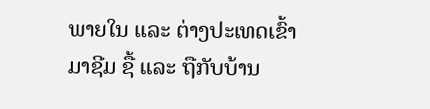ພາຍໃນ ແລະ ຕ່າງປະເທດເຂົ້າ ມາຊີມ ຊື້ ແລະ ຖືກັບບ້ານ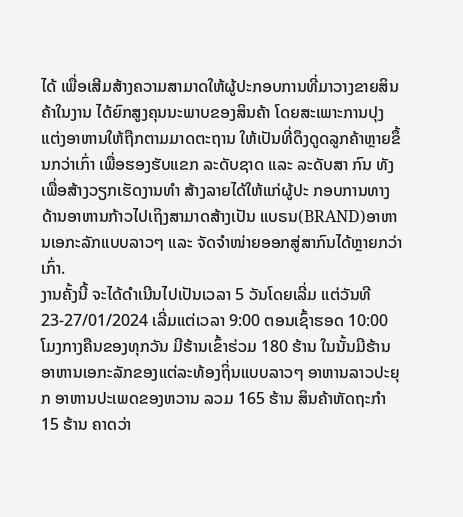ໄດ້ ເພື່ອເສີມສ້າງຄວາມສາມາດໃຫ້ຜູ້ປະກອບການທີ່ມາວາງຂາຍສິນຄ້າໃນງານ ໄດ້ຍົກສູງຄຸນນະພາບຂອງສິນຄ້າ ໂດຍສະເພາະການປຸງແຕ່ງອາຫານໃຫ້ຖືກຕາມມາດຕະຖານ ໃຫ້ເປັນທີ່ດຶງດູດລູກຄ້າຫຼາຍຂຶ້ນກວ່າເກົ່າ ເພື່ອຮອງຮັບແຂກ ລະດັບຊາດ ແລະ ລະດັບສາ ກົນ ທັງເພື່ອສ້າງວຽກເຮັດງານທໍາ ສ້າງລາຍໄດ້ໃຫ້ແກ່ຜູ້ປະ ກອບການທາງດ້ານອາຫານກ້າວໄປເຖິງສາມາດສ້າງເປັນ ແບຣນ(BRAND)ອາຫານເອກະລັກແບບລາວໆ ແລະ ຈັດຈໍາໜ່າຍອອກສູ່ສາກົນໄດ້ຫຼາຍກວ່າເກົ່າ.
ງານຄັ້ງນີ້ ຈະໄດ້ດໍາເນີນໄປເປັນເວລາ 5 ວັນໂດຍເລີ່ມ ແຕ່ວັນທີ 23-27/01/2024 ເລີ່ມແຕ່ເວລາ 9:00 ຕອນເຊົ້າຮອດ 10:00 ໂມງກາງຄືນຂອງທຸກວັນ ມີຮ້ານເຂົ້າຮ່ວມ 180 ຮ້ານ ໃນນັ້ນມີຮ້ານອາຫານເອກະລັກຂອງແຕ່ລະທ້ອງຖິ່ນແບບລາວໆ ອາຫານລາວປະຍຸກ ອາຫານປະເພດຂອງຫວານ ລວມ 165 ຮ້ານ ສິນຄ້າຫັດຖະກໍາ 15 ຮ້ານ ຄາດວ່າ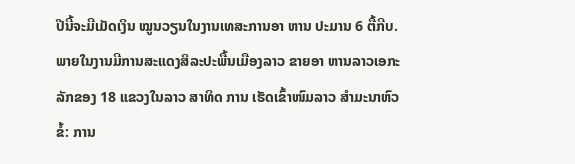ປີນີ້ຈະມີເມັດເງິນ ໝູນວຽນໃນງານເທສະການອາ ຫານ ປະມານ 6 ຕື້ກີບ.
ພາຍໃນງານມີການສະແດງສິລະປະພື້ນເມືອງລາວ ຂາຍອາ ຫານລາວເອກະລັກຂອງ 18 ແຂວງໃນລາວ ສາທິດ ການ ເຮັດເຂົ້າໜົມລາວ ສໍາມະນາຫົວຂໍ້: ການ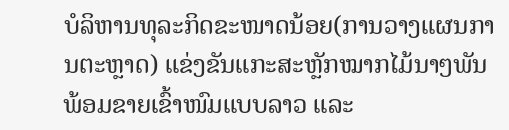ບໍລິຫານທຸລະກິດຂະໜາດນ້ອຍ(ການວາງແຜນການຕະຫຼາດ) ແຂ່ງຂັນແກະສະຫຼັກໝາກໄມ້ນາໆພັນ ພ້ອມຂາຍເຂົ້າໜົມແບບລາວ ແລະ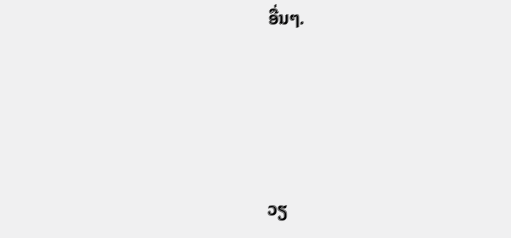ອື່ນໆ.




ວຽ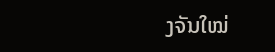ງຈັນໃໝ່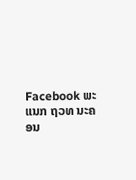Facebook ພະແນກ ຖວທ ນະຄອນ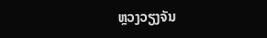ຫຼວງວຽງຈັນ